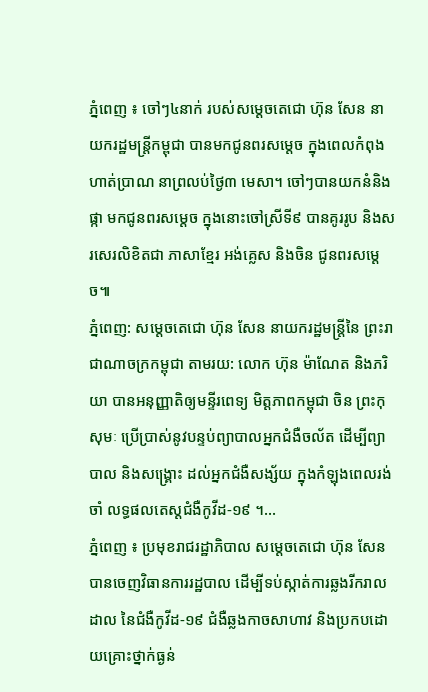ភ្នំពេញ ៖ ចៅៗ៤នាក់ របស់សម្តេចតេជោ ហ៊ុន សែន នាយករដ្ឋមន្រ្តីកម្ពុជា បានមកជូនពរសម្តេច ក្នុងពេលកំពុងហាត់ប្រាណ នាព្រលប់ថ្ងៃ៣ មេសា។ ចៅៗបានយកនំនិងផ្កា មកជូនពរសម្តេច ក្នុងនោះចៅស្រីទី៩ បានគូររូប និងសរសេរលិខិតជា ភាសាខ្មែរ អង់គ្លេស និងចិន ជូនពរសម្តេច៕
ភ្នំពេញ: សម្តេចតេជោ ហ៊ុន សែន នាយករដ្ឋមន្ត្រីនៃ ព្រះរាជាណាចក្រកម្ពុជា តាមរយ: លោក ហ៊ុន ម៉ាណែត និងភរិយា បានអនុញ្ញាតិឲ្យមន្ទីរពេទ្យ មិត្តភាពកម្ពុជា ចិន ព្រះកុសុមៈ ប្រើប្រាស់នូវបន្ទប់ព្យាបាលអ្នកជំងឺចល័ត ដើម្បីព្យាបាល និងសង្គ្រោះ ដល់អ្នកជំងឺសង្ស័យ ក្នុងកំឡុងពេលរង់ចាំ លទ្ធផលតេស្តជំងឺកូវីដ-១៩ ។...
ភ្នំពេញ ៖ ប្រមុខរាជរដ្ឋាភិបាល សម្ដេចតេជោ ហ៊ុន សែន បានចេញវិធានការរដ្ឋបាល ដើម្បីទប់ស្កាត់ការឆ្លងរីករាលដាល នៃជំងឺកូវីដ-១៩ ជំងឺឆ្លងកាចសាហាវ និងប្រកបដោយគ្រោះថ្នាក់ធ្ងន់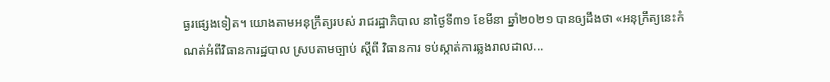ធ្ងរផ្សេងទៀត។ យោងតាមអនុក្រឹត្យរបស់ រាជរដ្ឋាភិបាល នាថ្ងៃទី៣១ ខែមីនា ឆ្នាំ២០២១ បានឲ្យដឹងថា «អនុក្រឹត្យនេះកំណត់អំពីវិធានការដ្ឋបាល ស្របតាមច្បាប់ ស្ដីពី វិធានការ ទប់ស្កាត់ការឆ្លងរាលដាល...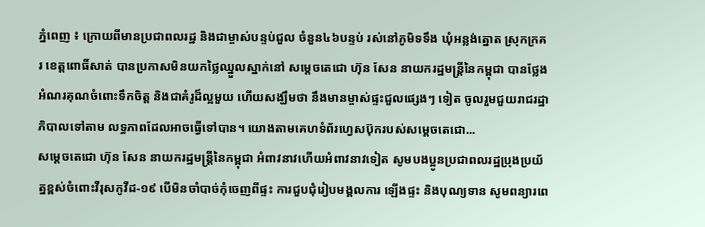ភ្នំពេញ ៖ ក្រោយពីមានប្រជាពលរដ្ឋ និងជាម្ចាស់បន្ទប់ជួល ចំនួន៤៦បន្ទប់ រស់នៅភូមិទទឹង ឃុំអន្លង់ត្នោត ស្រុកក្រគរ ខេត្តពោធិ៍សាត់ បានប្រកាសមិនយកថ្លៃឈ្នួលស្នាក់នៅ សម្ដេចតេជោ ហ៊ុន សែន នាយករដ្ឋមន្ដ្រីនៃកម្ពុជា បានថ្លែងអំណរគុណចំពោះទឹកចិត្ត និងជាគំរូដ៏ល្អមួយ ហើយសង្ឃឹមថា នឹងមានម្ចាស់ផ្ទះជួលផ្សេងៗ ទៀត ចូលរួមជួយរាជរដ្ឋាភិបាលទៅតាម លទ្ធភាពដែលអាចធ្វើទៅបាន។ យោងតាមគេហទំព័រហ្វេសប៊ុករបស់សម្តេចតេជោ...
សម្តេចតេជោ ហ៊ុន សែន នាយករដ្ឋមន្រ្តីនៃកម្ពុជា អំពាវនាវហើយអំពាវនាវទៀត សូមបងប្អូនប្រជាពលរដ្ឋប្រុងប្រយ័ត្នខ្ពស់ចំពោះវីរុសកូវីដ-១៩ បើមិនចាំបាច់កុំចេញពីផ្ទះ ការជួបជុំរៀបមង្គលការ ឡើងផ្ទះ និងបុណ្យទាន សូមពន្យារពេ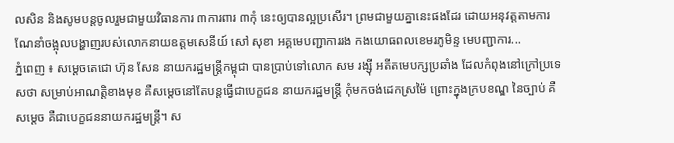លសិន និងសូមបន្តចូលរួមជាមួយវិធានការ ៣ការពារ ៣កុំ នេះឲ្យបានល្អប្រសើរ។ ព្រមជាមួយគ្នានេះផងដែរ ដោយអនុវត្តតាមការណែនាំចង្អុលបង្ហាញរបស់លោកនាយឧត្តមសេនីយ៍ សៅ សុខា អគ្គមេបញ្ជាការរង កងយោធពលខេមរភូមិន្ទ មេបញ្ជាការ...
ភ្នំពេញ ៖ សម្តេចតេជោ ហ៊ុន សែន នាយករដ្ឋមន្រ្តីកម្ពុជា បានប្រាប់ទៅលោក សម រង្ស៊ី អតីតមេបក្សប្រឆាំង ដែលកំពុងនៅក្រៅប្រទេសថា សម្រាប់អាណត្តិខាងមុខ គឺសម្តេចនៅតែបន្តធ្វើជាបេក្ខជន នាយករដ្ឋមន្រ្តី កុំមកចង់ដេកស្រម៉ៃ ព្រោះក្នុងក្របខណ្ឌ នៃច្បាប់ គឺសម្តេច គឺជាបេក្ខជននាយករដ្ឋមន្រ្តី។ ស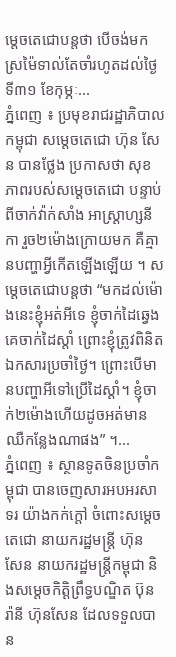ម្តេចតេជោបន្តថា បើចង់មកស្រម៉ៃទាល់តែចាំរហូតដល់ថ្ងៃទី៣១ ខែកុម្ភៈ...
ភ្នំពេញ ៖ ប្រមុខរាជរដ្ឋាភិបាលកម្ពុជា សម្តេចតេជោ ហ៊ុន សែន បានថ្លែង ប្រកាសថា សុខភាពរបស់សម្តេចតេជោ បន្ទាប់ពីចាក់វ៉ាក់សាំង អាស្រ្តាហ្សនីកា រួច២ម៉ោងក្រោយមក គឺគ្មានបញ្ហាអ្វីកើតឡើងឡើយ ។ សម្តេចតេជោបន្តថា “មកដល់ម៉ោងនេះខ្ញុំអត់អីទេ ខ្ញុំចាក់ដៃឆ្វេង គេចាក់ដៃស្តាំ ព្រោះខ្ញុំត្រូវពិនិតឯកសារប្រចាំថ្ងៃ។ ព្រោះបើមានបញ្ហាអីទៅប្រើដៃស្តាំ។ ខ្ញុំចាក់២ម៉ោងហើយដូចអត់មានឈឺកន្លែងណាផង” ។...
ភ្នំពេញ ៖ ស្ថានទូតចិនប្រចាំកម្ពុជា បានចេញសារអបអរសាទរ យ៉ាងកក់ក្តៅ ចំពោះសម្តេចតេជោ នាយករដ្ឋមន្រ្តី ហ៊ុន សែន នាយករដ្ឋមន្ត្រីកម្ពុជា និងសម្តេចកិត្តិព្រឹទ្ធបណ្ឌិត ប៊ុន រ៉ានី ហ៊ុនសែន ដែលទទួលបាន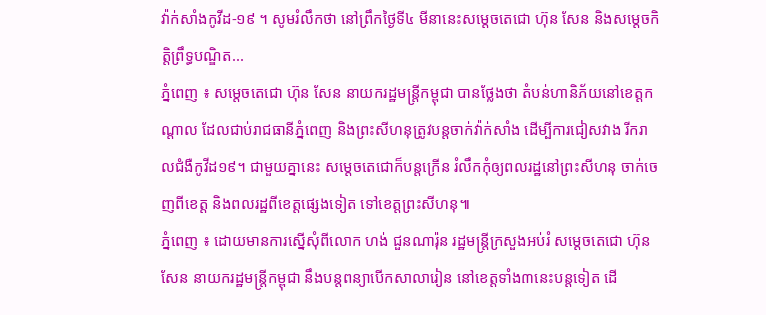វ៉ាក់សាំងកូវីដ-១៩ ។ សូមរំលឹកថា នៅព្រឹកថ្ងៃទី៤ មីនានេះសម្តេចតេជោ ហ៊ុន សែន និងសម្តេចកិត្តិព្រឹទ្ធបណ្ឌិត...
ភ្នំពេញ ៖ សម្តេចតេជោ ហ៊ុន សែន នាយករដ្ឋមន្រ្តីកម្ពុជា បានថ្លែងថា តំបន់ហានិភ័យនៅខេត្តកណ្តាល ដែលជាប់រាជធានីភ្នំពេញ និងព្រះសីហនុត្រូវបន្តចាក់វ៉ាក់សាំង ដើម្បីការជៀសវាង រីករាលជំងឺកូវីដ១៩។ ជាមួយគ្នានេះ សម្តេចតេជោក៏បន្តក្រើន រំលឹកកុំឲ្យពលរដ្ឋនៅព្រះសីហនុ ចាក់ចេញពីខេត្ត និងពលរដ្ឋពីខេត្តផ្សេងទៀត ទៅខេត្តព្រះសីហនុ៕
ភ្នំពេញ ៖ ដោយមានការស្នើសុំពីលោក ហង់ ជួនណារ៉ុន រដ្ឋមន្រ្តីក្រសួងអប់រំ សម្តេចតេជោ ហ៊ុន សែន នាយករដ្ឋមន្រ្តីកម្ពុជា នឹងបន្តពន្យាបើកសាលារៀន នៅខេត្តទាំង៣នេះបន្តទៀត ដើ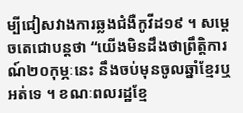ម្បីជៀសវាងការឆ្លងជំងឺកូវីដ១៩ ។ សម្តេចតេជោបន្តថា “យើងមិនដឹងថាព្រឹត្តិការណ៍២០កុម្ភៈនេះ នឹងចប់មុនចូលឆ្នាំខ្មែរឬអត់ទេ ។ ខណៈពលរដ្ឋខ្មែ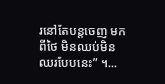រនៅតែបន្តចេញ មកពីថៃ មិនឈប់មិនឈរបែបនេះ” ។...